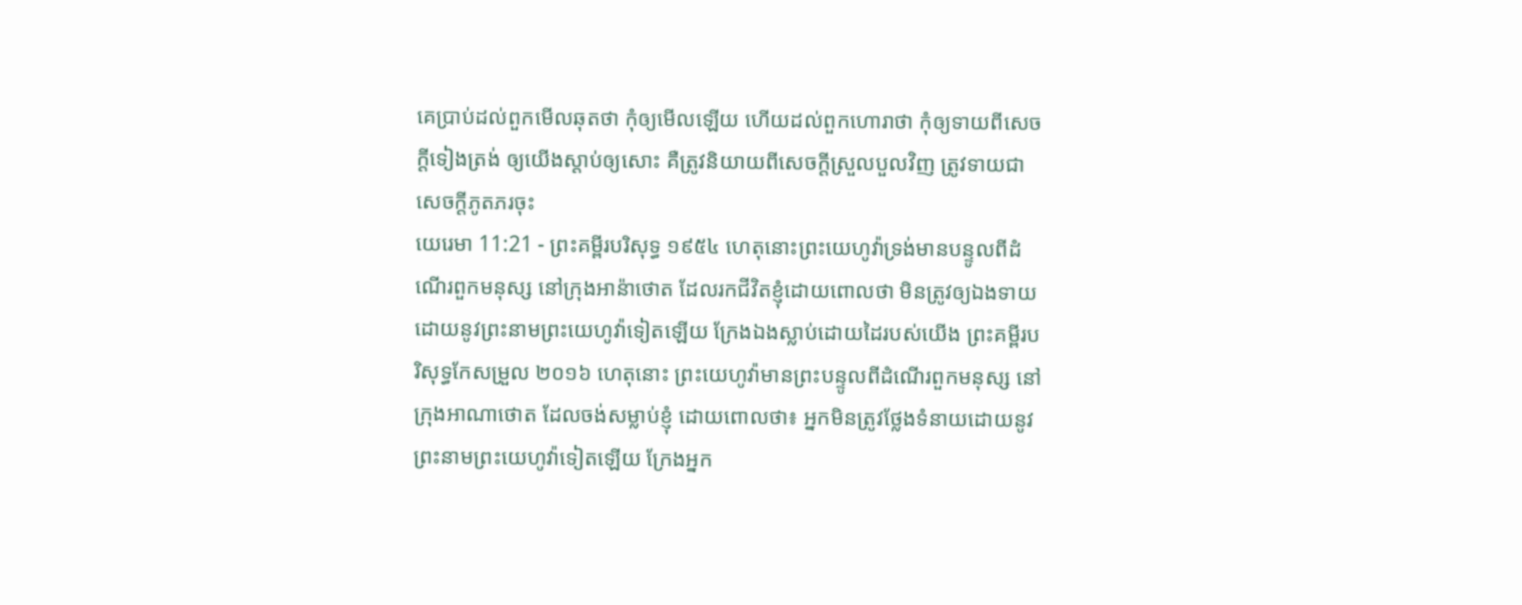គេប្រាប់ដល់ពួកមើលឆុតថា កុំឲ្យមើលឡើយ ហើយដល់ពួកហោរាថា កុំឲ្យទាយពីសេចក្ដីទៀងត្រង់ ឲ្យយើងស្តាប់ឲ្យសោះ គឺត្រូវនិយាយពីសេចក្ដីស្រួលបួលវិញ ត្រូវទាយជាសេចក្ដីភូតភរចុះ
យេរេមា 11:21 - ព្រះគម្ពីរបរិសុទ្ធ ១៩៥៤ ហេតុនោះព្រះយេហូវ៉ាទ្រង់មានបន្ទូលពីដំណើរពួកមនុស្ស នៅក្រុងអាន៉ាថោត ដែលរកជីវិតខ្ញុំដោយពោលថា មិនត្រូវឲ្យឯងទាយដោយនូវព្រះនាមព្រះយេហូវ៉ាទៀតឡើយ ក្រែងឯងស្លាប់ដោយដៃរបស់យើង ព្រះគម្ពីរបរិសុទ្ធកែសម្រួល ២០១៦ ហេតុនោះ ព្រះយេហូវ៉ាមានព្រះបន្ទូលពីដំណើរពួកមនុស្ស នៅក្រុងអាណាថោត ដែលចង់សម្លាប់ខ្ញុំ ដោយពោលថា៖ អ្នកមិនត្រូវថ្លែងទំនាយដោយនូវព្រះនាមព្រះយេហូវ៉ាទៀតឡើយ ក្រែងអ្នក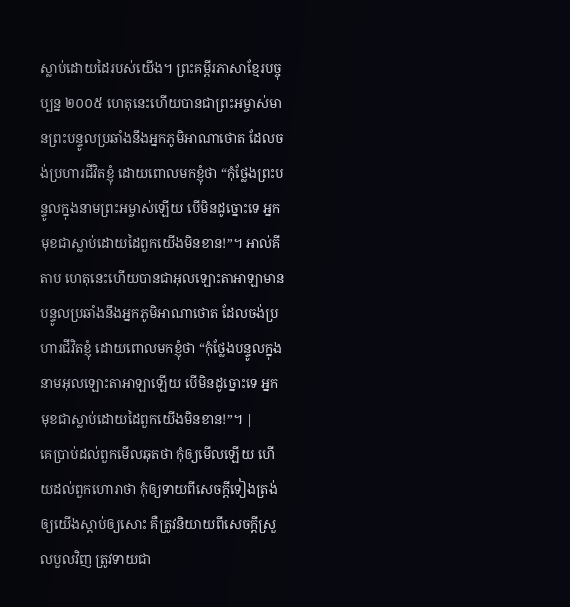ស្លាប់ដោយដៃរបស់យើង។ ព្រះគម្ពីរភាសាខ្មែរបច្ចុប្បន្ន ២០០៥ ហេតុនេះហើយបានជាព្រះអម្ចាស់មានព្រះបន្ទូលប្រឆាំងនឹងអ្នកភូមិអាណាថោត ដែលចង់ប្រហារជីវិតខ្ញុំ ដោយពោលមកខ្ញុំថា “កុំថ្លែងព្រះបន្ទូលក្នុងនាមព្រះអម្ចាស់ឡើយ បើមិនដូច្នោះទេ អ្នកមុខជាស្លាប់ដោយដៃពួកយើងមិនខាន!”។ អាល់គីតាប ហេតុនេះហើយបានជាអុលឡោះតាអាឡាមានបន្ទូលប្រឆាំងនឹងអ្នកភូមិអាណាថោត ដែលចង់ប្រហារជីវិតខ្ញុំ ដោយពោលមកខ្ញុំថា “កុំថ្លែងបន្ទូលក្នុងនាមអុលឡោះតាអាឡាឡើយ បើមិនដូច្នោះទេ អ្នកមុខជាស្លាប់ដោយដៃពួកយើងមិនខាន!”។ |
គេប្រាប់ដល់ពួកមើលឆុតថា កុំឲ្យមើលឡើយ ហើយដល់ពួកហោរាថា កុំឲ្យទាយពីសេចក្ដីទៀងត្រង់ ឲ្យយើងស្តាប់ឲ្យសោះ គឺត្រូវនិយាយពីសេចក្ដីស្រួលបួលវិញ ត្រូវទាយជា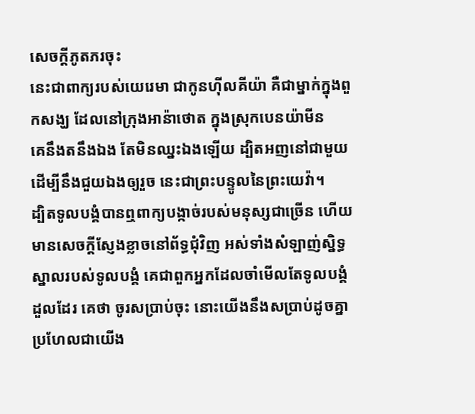សេចក្ដីភូតភរចុះ
នេះជាពាក្យរបស់យេរេមា ជាកូនហ៊ីលគីយ៉ា គឺជាម្នាក់ក្នុងពួកសង្ឃ ដែលនៅក្រុងអាន៉ាថោត ក្នុងស្រុកបេនយ៉ាមីន
គេនឹងតនឹងឯង តែមិនឈ្នះឯងឡើយ ដ្បិតអញនៅជាមួយ ដើម្បីនឹងជួយឯងឲ្យរួច នេះជាព្រះបន្ទូលនៃព្រះយេវ៉ា។
ដ្បិតទូលបង្គំបានឮពាក្យបង្កាច់របស់មនុស្សជាច្រើន ហើយមានសេចក្ដីស្ញែងខ្លាចនៅព័ទ្ធជុំវិញ អស់ទាំងសំឡាញ់ស្និទ្ធស្នាលរបស់ទូលបង្គំ គេជាពួកអ្នកដែលចាំមើលតែទូលបង្គំដួលដែរ គេថា ចូរសប្រាប់ចុះ នោះយើងនឹងសប្រាប់ដូចគ្នា ប្រហែលជាយើង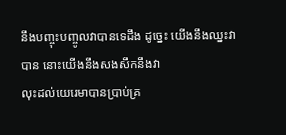នឹងបញ្ចុះបញ្ចូលវាបានទេដឹង ដូច្នេះ យើងនឹងឈ្នះវាបាន នោះយើងនឹងសងសឹកនឹងវា
លុះដល់យេរេមាបានប្រាប់គ្រ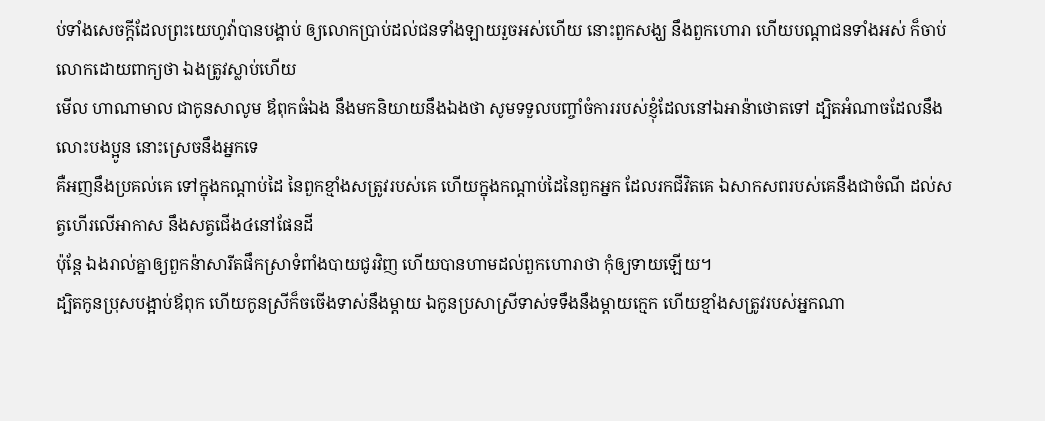ប់ទាំងសេចក្ដីដែលព្រះយេហូវ៉ាបានបង្គាប់ ឲ្យលោកប្រាប់ដល់ជនទាំងឡាយរួចអស់ហើយ នោះពួកសង្ឃ នឹងពួកហោរា ហើយបណ្តាជនទាំងអស់ ក៏ចាប់លោកដោយពាក្យថា ឯងត្រូវស្លាប់ហើយ
មើល ហាណាមាល ជាកូនសាលូម ឪពុកធំឯង នឹងមកនិយាយនឹងឯងថា សូមទទួលបញ្ចាំចំការរបស់ខ្ញុំដែលនៅឯអាន៉ាថោតទៅ ដ្បិតអំណាចដែលនឹងលោះបងប្អូន នោះស្រេចនឹងអ្នកទេ
គឺអញនឹងប្រគល់គេ ទៅក្នុងកណ្តាប់ដៃ នៃពួកខ្មាំងសត្រូវរបស់គេ ហើយក្នុងកណ្តាប់ដៃនៃពួកអ្នក ដែលរកជីវិតគេ ឯសាកសពរបស់គេនឹងជាចំណី ដល់សត្វហើរលើអាកាស នឹងសត្វជើង៤នៅផែនដី
ប៉ុន្តែ ឯងរាល់គ្នាឲ្យពួកន៉ាសារីតផឹកស្រាទំពាំងបាយជូរវិញ ហើយបានហាមដល់ពួកហោរាថា កុំឲ្យទាយឡើយ។
ដ្បិតកូនប្រុសបង្អាប់ឪពុក ហើយកូនស្រីក៏ចចើងទាស់នឹងម្តាយ ឯកូនប្រសាស្រីទាស់ទទឹងនឹងម្តាយក្មេក ហើយខ្មាំងសត្រូវរបស់អ្នកណា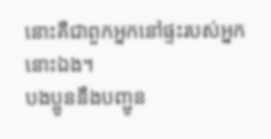នោះគឺជាពួកអ្នកនៅផ្ទះរបស់អ្នកនោះឯង។
បងប្អូននឹងបញ្ជូន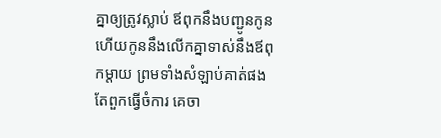គ្នាឲ្យត្រូវស្លាប់ ឪពុកនឹងបញ្ជូនកូន ហើយកូននឹងលើកគ្នាទាស់នឹងឪពុកម្តាយ ព្រមទាំងសំឡាប់គាត់ផង
តែពួកធ្វើចំការ គេចា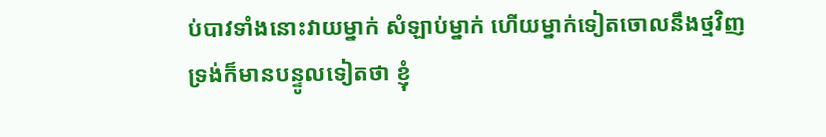ប់បាវទាំងនោះវាយម្នាក់ សំឡាប់ម្នាក់ ហើយម្នាក់ទៀតចោលនឹងថ្មវិញ
ទ្រង់ក៏មានបន្ទូលទៀតថា ខ្ញុំ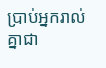ប្រាប់អ្នករាល់គ្នាជា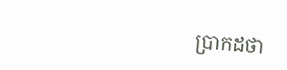ប្រាកដថា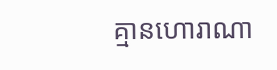គ្មានហោរាណា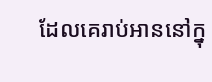ដែលគេរាប់អាននៅក្នុ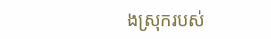ងស្រុករបស់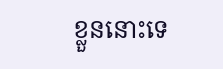ខ្លួននោះទេ